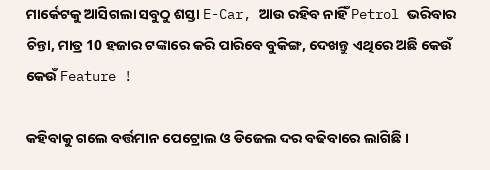ମାର୍କେଟକୁ ଆସିଗଲା ସବୁଠୁ ଶସ୍ତା E-Car, ଆଉ ରହିବ ନାହିଁ Petrol ଭରିବାର ଚିନ୍ତା, ମାତ୍ର 10 ହଜାର ଟଙ୍କାରେ କରି ପାରିବେ ବୁକିଙ୍ଗ, ଦେଖନ୍ତୁ ଏଥିରେ ଅଛି କେଉଁ କେଉଁ Feature !

କହିବାକୁ ଗଲେ ବର୍ତ୍ତମାନ ପେଟ୍ରୋଲ ଓ ଡିଜେଲ ଦର ବଢିବାରେ ଲାଗିଛି ।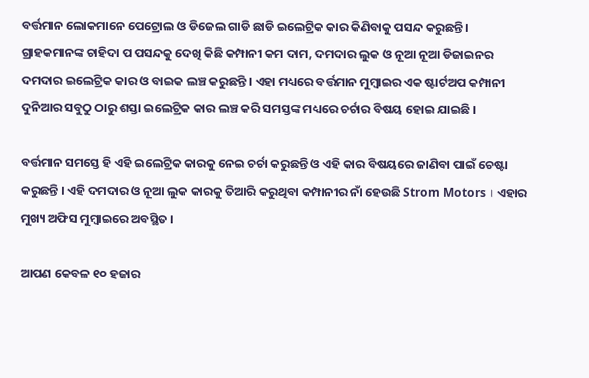ବର୍ତ୍ତମାନ ଲୋକମାନେ ପେଟ୍ରୋଲ ଓ ଡିଜେଲ ଗାଡି ଛାଡି ଇଲେଟ୍ରିକ କାର କିଣିବାକୁ ପସନ୍ଦ କରୁଛନ୍ତି । ଗ୍ରାହକମାନଙ୍କ ଚାହିଦା ପ ପସନ୍ଦକୁ ଦେଖି କିଛି କମ୍ପାନୀ କମ ଦାମ, ଦମଦାର ଲୁକ ଓ ନୂଆ ନୂଆ ଡିଜାଇନର ଦମଦାର ଇଲେଟ୍ରିକ କାର ଓ ବାଇକ ଲଞ୍ଚ କରୁଛନ୍ତି । ଏହା ମଧ୍ୟରେ ବର୍ତ୍ତମାନ ମୁମ୍ବାଇର ଏକ ଷ୍ଟାର୍ଟଅପ କମ୍ପାନୀ ଦୁନିଆର ସବୁଠୁ ଠାରୁ ଶସ୍ତା ଇଲେଟ୍ରିକ କାର ଲଞ୍ଚ କରି ସମସ୍ତଙ୍କ ମଧ୍ୟରେ ଚର୍ଚାର ବିଷୟ ହୋଇ ଯାଇଛି ।

ବର୍ତ୍ତମାନ ସମସ୍ତେ ହି ଏହି ଇଲେଟ୍ରିକ କାରକୁ ନେଇ ଚର୍ଚା କରୁଛନ୍ତି ଓ ଏହି କାର ବିଷୟରେ ଜାଣିବା ପାଇଁ ଚେଷ୍ଟା କରୁଛନ୍ତି । ଏହି ଦମଦାର ଓ ନୂଆ ଲୁକ କାରକୁ ତିଆରି କରୁଥିବା କମ୍ପାନୀର ନାଁ ହେଉଛି Strom Motors । ଏହାର ମୁଖ୍ୟ ଅଫିସ ମୁମ୍ବାଇରେ ଅବସ୍ଥିତ ।

ଆପଣ କେବଳ ୧୦ ହଜାର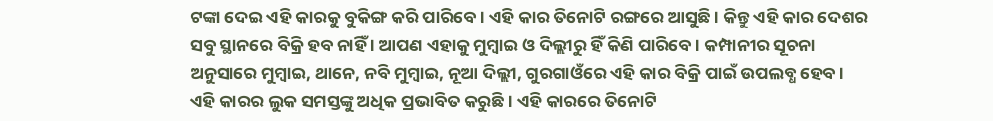ଟଙ୍କା ଦେଇ ଏହି କାରକୁ ବୁକିଙ୍ଗ କରି ପାରିବେ । ଏହି କାର ତିନୋଟି ରଙ୍ଗରେ ଆସୁଛି । କିନ୍ତୁ ଏହି କାର ଦେଶର ସବୁ ସ୍ଥାନରେ ବିକ୍ରି ହବ ନାହିଁ । ଆପଣ ଏହାକୁ ମୁମ୍ବାଇ ଓ ଦିଲ୍ଲୀରୁ ହିଁ କିଣି ପାରିବେ । କମ୍ପାନୀର ସୂଚନା ଅନୁସାରେ ମୁମ୍ବାଇ, ଥାନେ, ନବି ମୁମ୍ବାଇ, ନୂଆ ଦିଲ୍ଲୀ, ଗୁରଗାଓଁରେ ଏହି କାର ବିକ୍ରି ପାଇଁ ଉପଲବ୍ଧ ହେବ । ଏହି କାରର ଲୁକ ସମସ୍ତଙ୍କୁ ଅଧିକ ପ୍ରଭାବିତ କରୁଛି । ଏହି କାରରେ ତିନୋଟି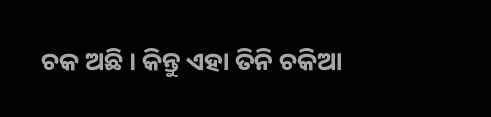ଚକ ଅଛି । କିନ୍ତୁ ଏହା ତିନି ଚକିଆ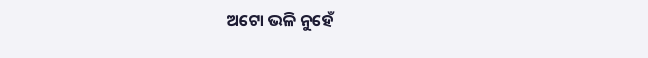ଅଟୋ ଭଳି ନୁହେଁ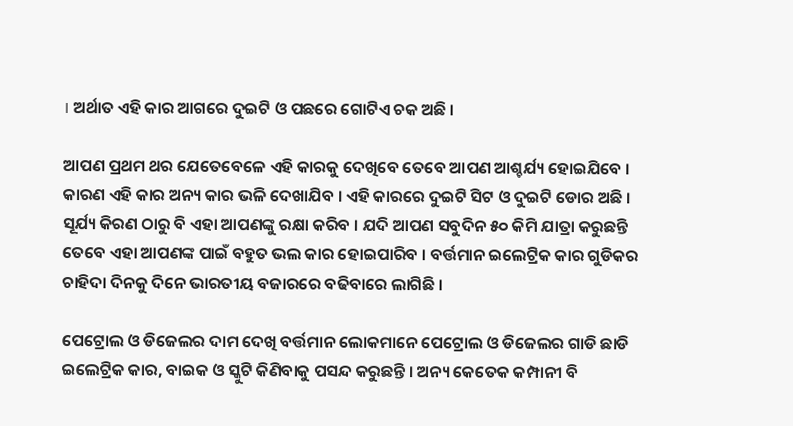। ଅର୍ଥାତ ଏହି କାର ଆଗରେ ଦୁଇଟି ଓ ପଛରେ ଗୋଟିଏ ଚକ ଅଛି ।

ଆପଣ ପ୍ରଥମ ଥର ଯେତେବେଳେ ଏହି କାରକୁ ଦେଖିବେ ତେବେ ଆପଣ ଆଶ୍ଚର୍ଯ୍ୟ ହୋଇଯିବେ । କାରଣ ଏହି କାର ଅନ୍ୟ କାର ଭଳି ଦେଖାଯିବ । ଏହି କାରରେ ଦୁଇଟି ସିଟ ଓ ଦୁଇଟି ଡୋର ଅଛି । ସୂର୍ଯ୍ୟ କିରଣ ଠାରୁ ବି ଏହା ଆପଣଙ୍କୁ ରକ୍ଷା କରିବ । ଯଦି ଆପଣ ସବୁଦିନ ୫୦ କିମି ଯାତ୍ରା କରୁଛନ୍ତି ତେବେ ଏହା ଆପଣଙ୍କ ପାଇଁ ବହୁତ ଭଲ କାର ହୋଇପାରିବ । ବର୍ତ୍ତମାନ ଇଲେଟ୍ରିକ କାର ଗୁଡିକର ଚାହିଦା ଦିନକୁ ଦିନେ ଭାରତୀୟ ବଜାରରେ ବଢିବାରେ ଲାଗିଛି ।

ପେଟ୍ରୋଲ ଓ ଡିଜେଲର ଦାମ ଦେଖି ବର୍ତ୍ତମାନ ଲୋକମାନେ ପେଟ୍ରୋଲ ଓ ଡିଜେଲର ଗାଡି ଛାଡି ଇଲେଟ୍ରିକ କାର, ବାଇକ ଓ ସ୍କୁଟି କିଣିବାକୁ ପସନ୍ଦ କରୁଛନ୍ତି । ଅନ୍ୟ କେତେକ କମ୍ପାନୀ ବି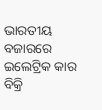ଭାରତୀୟ ବଜାରରେ ଇଲେଟ୍ରିକ କାର ବିକ୍ରି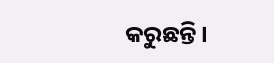କରୁଛନ୍ତି ।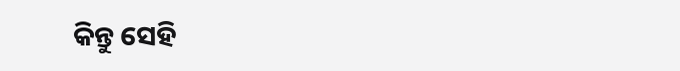କିନ୍ତୁ ସେହି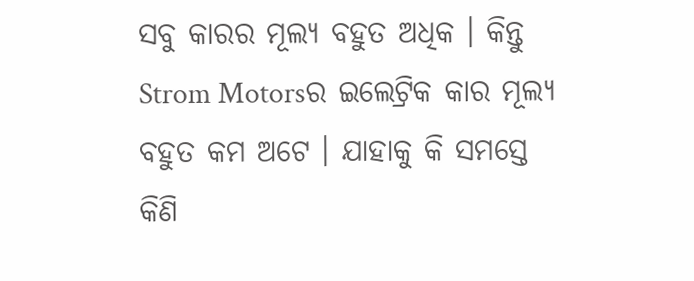ସବୁ କାରର ମୂଲ୍ୟ ବହୁତ ଅଧିକ । କିନ୍ତୁ Strom Motorsର ଇଲେଟ୍ରିକ କାର ମୂଲ୍ୟ ବହୁତ କମ ଅଟେ । ଯାହାକୁ କି ସମସ୍ତେ କିଣି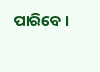ପାରିବେ ।